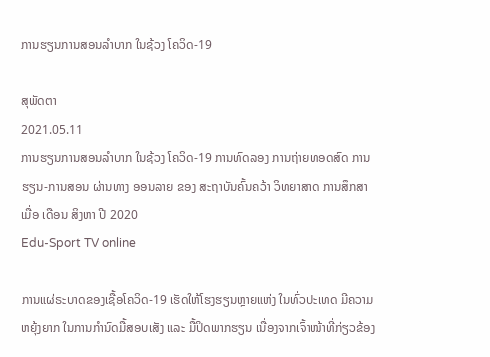ການຮຽນການສອນລໍາບາກ ໃນຊ້ວງ ໂຄວິດ-19

ສຸພັດຕາ
2021.05.11
ການຮຽນການສອນລໍາບາກ ໃນຊ້ວງ ໂຄວິດ-19 ການທົດລອງ ການຖ່າຍທອດສົດ ການຮຽນ-ການສອນ ຜ່ານທາງ ອອນລາຍ ຂອງ ສະຖາບັນຄົ້ນຄວ້າ ວິທຍາສາດ ການສຶກສາ ເມື່ອ ເດືອນ ສິງຫາ ປີ 2020
Edu-Sport TV online

ການແຜ່ຣະບາດຂອງເຊື້ອໂຄວິດ-19 ເຮັດໃຫ້ໂຮງຮຽນຫຼາຍແຫ່ງ ໃນທົ່ວປະເທດ ມີຄວາມຫຍຸ້ງຍາກ ໃນການກໍານົດມື້ສອບເສັງ ແລະ ມື້ປິດພາກຮຽນ ເນື່ອງຈາກເຈົ້າໜ້າທີ່ກ່ຽວຂ້ອງ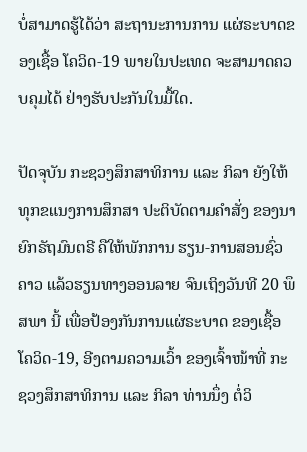ບໍ່ສາມາດຮູ້ໄດ້ວ່າ ສະຖານະການການ ແຜ່ຣະບາດຂອງເຊື້ອ ໂຄວິດ-19 ພາຍໃນປະເທດ ຈະສາມາດຄວບຄຸມໄດ້ ຢ່າງຮັບປະກັນໃນມື້ໃດ.

ປັດຈຸບັນ ກະຊວງສຶກສາທິການ ແລະ ກິລາ ຍັງໃຫ້ທຸກຂແນງການສຶກສາ ປະຕິບັດຕາມຄໍາສັ່ງ ຂອງນາຍົກຣັຖມົນຕຣີ ຄືໃຫ້ພັກການ ຮຽນ-ການສອນຊົ່ວຄາວ ແລ້ວຮຽນທາງອອນລາຍ ຈົນເຖິງວັນທີ 20 ພຶສພາ ນີ້ ເພື່ອປ້ອງກັນການແຜ່ຣະບາດ ຂອງເຊື້ອໂຄວິດ-19, ອີງຕາມຄວາມເວົ້າ ຂອງເຈົ້າໜ້າທີ່ ກະຊວງສຶກສາທິການ ແລະ ກິລາ ທ່ານນຶ່ງ ຕໍ່ວິ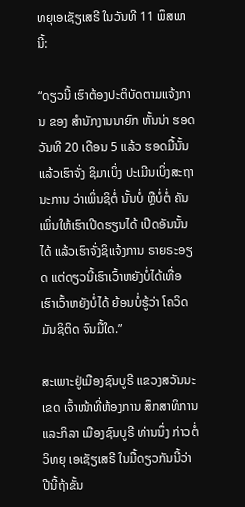ທຍຸເອເຊັຽເສຣີ ໃນວັນທີ 11 ພຶສພາ ນີ້:

“ດຽວນີ້ ເຮົາຕ້ອງປະຕິບັດຕາມແຈ້ງການ ຂອງ ສໍານັກງານນາຍົກ ຫັ້ນນ່າ ຮອດວັນທີ 20 ເດືອນ 5 ແລ້ວ ຮອດມື້ນັ້ນແລ້ວເຮົາຈັ່ງ ຊິມາເບິ່ງ ປະເມີນເບິ່ງສະຖານະການ ວ່າເພິ່ນຊິຕໍ່ ນັ້ນບໍ່ ຫຼືບໍ່ຕໍ່ ຄັນເພິ່ນໃຫ້ເຮົາເປີດຮຽນໄດ້ ເປີດອັນນັ້ນໄດ້ ແລ້ວເຮົາຈັ່ງຊິແຈ້ງການ ຣາຍຣະອຽດ ແຕ່ດຽວນີ້ເຮົາເວົ້າຫຍັງບໍ່ໄດ້ເທື່ອ ເຮົາເວົ້າຫຍັງບໍ່ໄດ້ ຍ້ອນບໍ່ຮູ້ວ່າ ໂຄວິດມັນຊິຕິດ ຈົນມື້ໃດ.”

ສະເພາະຢູ່ເມືອງຊົນບູຣີ ແຂວງສວັນນະເຂດ ເຈົ້າໜ້າທີ່ຫ້ອງການ ສຶກສາທິການ ແລະກິລາ ເມືອງຊົນບູຣີ ທ່ານນຶ່ງ ກ່າວຕໍ່ວິທຍຸ ເອເຊັຽເສຣີ ໃນມື້ດຽວກັນນີ້ວ່າ ປີນີ້ຖ້າຂັ້ນ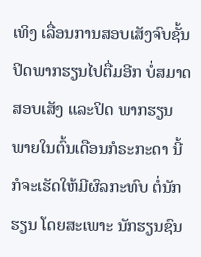ເທິງ ເລື່ອນການສອບເສັງຈົບຊັ້ນ ປິດພາກຮຽນໄປຕື່ມອີກ ບໍ່ສມາດສອບເສັງ ແລະປິດ ພາກຮຽນ ພາຍໃນຕົ້ນເດືອນກໍຣະກະດາ ນີ້ ກໍຈະເຮັດໃຫ້ມີຜົລກະທົບ ຕໍ່ນັກຮຽນ ໂດຍສະເພາະ ນັກຮຽນຊົນ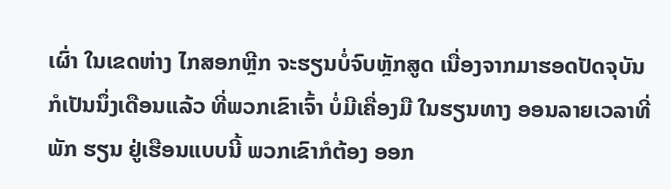ເຜົ່າ ໃນເຂດຫ່າງ ໄກສອກຫຼີກ ຈະຮຽນບໍ່ຈົບຫຼັກສູດ ເນື່ອງຈາກມາຮອດປັດຈຸບັນ ກໍເປັນນຶ່ງເດືອນແລ້ວ ທີ່ພວກເຂົາເຈົ້າ ບໍ່ມີເຄື່ອງມື ໃນຮຽນທາງ ອອນລາຍເວລາທີ່ພັກ ຮຽນ ຢູ່ເຮືອນແບບນີ້ ພວກເຂົາກໍຕ້ອງ ອອກ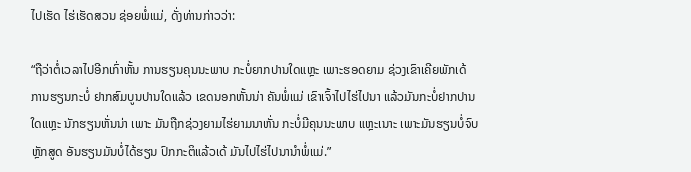ໄປເຮັດ ໄຮ່ເຮັດສວນ ຊ່ອຍພໍ່ແມ່, ດັ່ງທ່ານກ່າວວ່າ:

“ຖືວ່າຕໍ່ເວລາໄປອີກເກົ່າຫັ້ນ ການຮຽນຄຸນນະພາບ ກະບໍ່ຍາກປານໃດແຫຼະ ເພາະຮອດຍາມ ຊ່ວງເຂົາເຄີຍພັກເດ້ ການຮຽນກະບໍ່ ຢາກສົມບູນປານໃດແລ້ວ ເຂດນອກຫັ້ນນ່າ ຄັນພໍ່ແມ່ ເຂົາເຈົ້າໄປໄຮ່ໄປນາ ແລ້ວມັນກະບໍ່ຢາກປານໃດແຫຼະ ນັກຮຽນຫັ່ນນ່າ ເພາະ ມັນຖືກຊ່ວງຍາມໄຮ່ຍາມນາຫັ່ນ ກະບໍ່ມີຄຸນນະພາບ ແຫຼະເນາະ ເພາະມັນຮຽນບໍ່ຈົບ ຫຼັກສູດ ອັນຮຽນມັນບໍ່ໄດ້ຮຽນ ປົກກະຕິແລ້ວເດ້ ມັນໄປໄຮ່ໄປນານໍາພໍ່ແມ່.”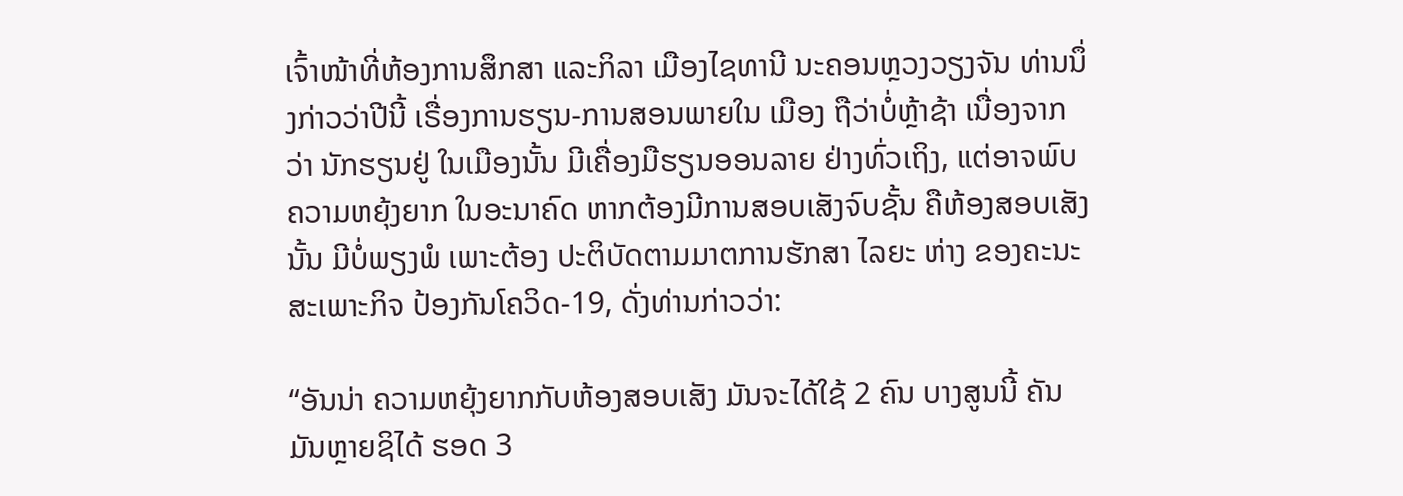ເຈົ້າໜ້າທີ່ຫ້ອງການສຶກສາ ແລະກິລາ ເມືອງໄຊທານີ ນະຄອນຫຼວງວຽງຈັນ ທ່ານນຶ່ງກ່າວວ່າປີນີ້ ເຣື່ອງການຮຽນ-ການສອນພາຍໃນ ເມືອງ ຖືວ່າບໍ່ຫຼ້າຊ້າ ເນື່ອງຈາກວ່າ ນັກຮຽນຢູ່ ໃນເມືອງນັ້ນ ມີເຄື່ອງມືຮຽນອອນລາຍ ຢ່າງທົ່ວເຖິງ, ແຕ່ອາຈພົບຄວາມຫຍຸ້ງຍາກ ໃນອະນາຄົດ ຫາກຕ້ອງມີການສອບເສັງຈົບຊັ້ນ ຄືຫ້ອງສອບເສັງນັ້ນ ມີບໍ່ພຽງພໍ ເພາະຕ້ອງ ປະຕິບັດຕາມມາຕການຮັກສາ ໄລຍະ ຫ່າງ ຂອງຄະນະສະເພາະກິຈ ປ້ອງກັນໂຄວິດ-19, ດັ່ງທ່ານກ່າວວ່າ:

“ອັນນ່າ ຄວາມຫຍຸ້ງຍາກກັບຫ້ອງສອບເສັງ ມັນຈະໄດ້ໃຊ້ 2 ຄົນ ບາງສູນນີ້ ຄັນມັນຫຼາຍຊິໄດ້ ຮອດ 3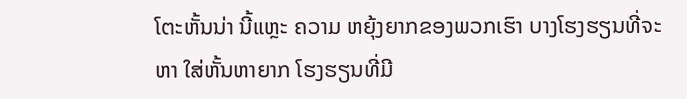ໂຕະຫັ້ນນ່າ ນີ້ແຫຼະ ຄວາມ ຫຍຸ້ງຍາກຂອງພວກເຮົາ ບາງໂຮງຮຽນທີ່ຈະຫາ ໃສ່ຫັ້ນຫາຍາກ ໂຮງຮຽນທີ່ມີ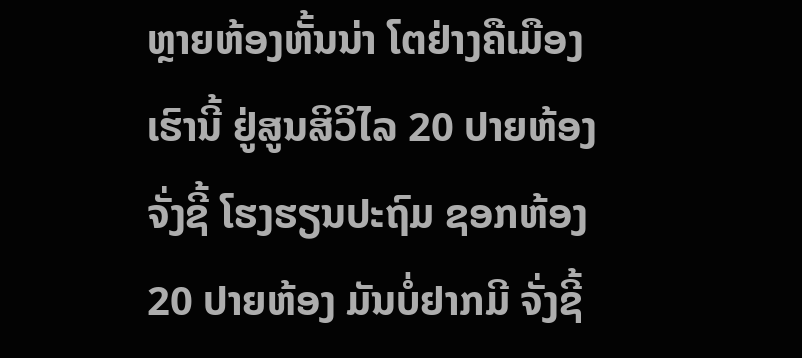ຫຼາຍຫ້ອງຫັ້ນນ່າ ໂຕຢ່າງຄືເມືອງເຮົານີ້ ຢູ່ສູນສິວິໄລ 20 ປາຍຫ້ອງ ຈັ່ງຊີ້ ໂຮງຮຽນປະຖົມ ຊອກຫ້ອງ 20 ປາຍຫ້ອງ ມັນບໍ່ຢາກມີ ຈັ່ງຊີ້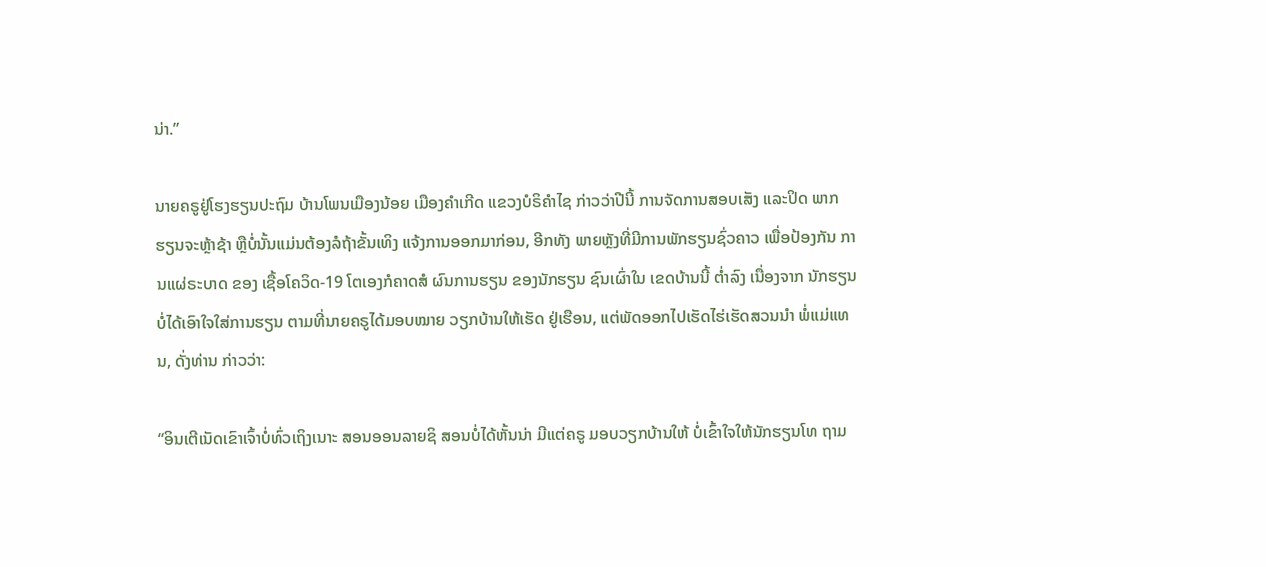ນ່າ.”

ນາຍຄຣູຢູ່ໂຮງຮຽນປະຖົມ ບ້ານໂພນເມືອງນ້ອຍ ເມືອງຄໍາເກີດ ແຂວງບໍຣິຄໍາໄຊ ກ່າວວ່າປີນີ້ ການຈັດການສອບເສັງ ແລະປິດ ພາກຮຽນຈະຫຼ້າຊ້າ ຫຼືບໍ່ນັ້ນແມ່ນຕ້ອງລໍຖ້າຂັ້ນເທິງ ແຈ້ງການອອກມາກ່ອນ, ອີກທັງ ພາຍຫຼັງທີ່ມີການພັກຮຽນຊົ່ວຄາວ ເພື່ອປ້ອງກັນ ການແຜ່ຣະບາດ ຂອງ ເຊື້ອໂຄວິດ-19 ໂຕເອງກໍຄາດສໍ ຜົນການຮຽນ ຂອງນັກຮຽນ ຊົນເຜົ່າໃນ ເຂດບ້ານນີ້ ຕໍ່າລົງ ເນື່ອງຈາກ ນັກຮຽນບໍ່ໄດ້ເອົາໃຈໃສ່ການຮຽນ ຕາມທີ່ນາຍຄຣູໄດ້ມອບໝາຍ ວຽກບ້ານໃຫ້ເຮັດ ຢູ່ເຮືອນ, ແຕ່ພັດອອກໄປເຮັດໄຮ່ເຮັດສວນນໍາ ພໍ່ແມ່ແທນ, ດັ່ງທ່ານ ກ່າວວ່າ:

“ອິນເຕີເນັດເຂົາເຈົ້າບໍ່ທົ່ວເຖິງເນາະ ສອນອອນລາຍຊິ ສອນບໍ່ໄດ້ຫັ້ນນ່າ ມີແຕ່ຄຣູ ມອບວຽກບ້ານໃຫ້ ບໍ່ເຂົ້າໃຈໃຫ້ນັກຮຽນໂທ ຖາມ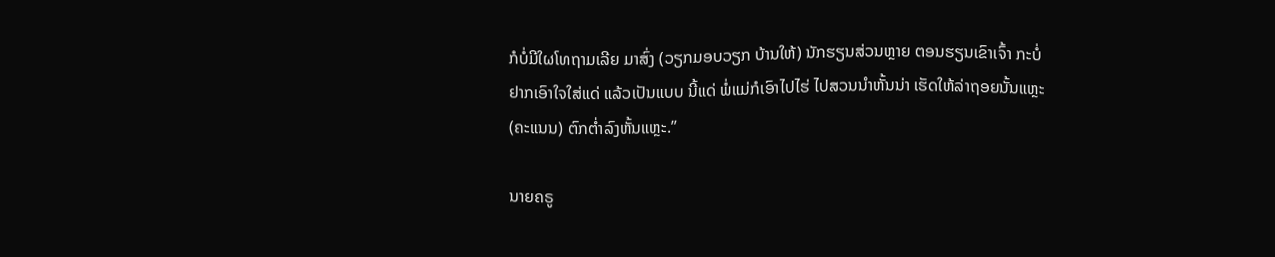ກໍບໍ່ມີໃຜໂທຖາມເລີຍ ມາສົ່ງ (ວຽກມອບວຽກ ບ້ານໃຫ້) ນັກຮຽນສ່ວນຫຼາຍ ຕອນຮຽນເຂົາເຈົ້າ ກະບໍ່ຢາກເອົາໃຈໃສ່ແດ່ ແລ້ວເປັນແບບ ນີ້ແດ່ ພໍ່ແມ່ກໍເອົາໄປໄຮ່ ໄປສວນນໍາຫັ້ນນ່າ ເຮັດໃຫ້ລ່າຖອຍນັ້ນແຫຼະ (ຄະແນນ) ຕົກຕໍ່າລົງຫັ້ນແຫຼະ.”

ນາຍຄຣູ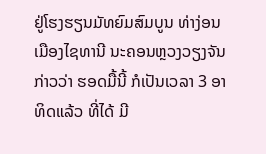ຢູ່ໂຮງຮຽນມັທຍົມສົມບູນ ທ່າງ່ອນ ເມືອງໄຊທານີ ນະຄອນຫຼວງວຽງຈັນ ກ່າວວ່າ ຮອດມື້ນີ້ ກໍເປັນເວລາ 3 ອາທິດແລ້ວ ທີ່ໄດ້ ມີ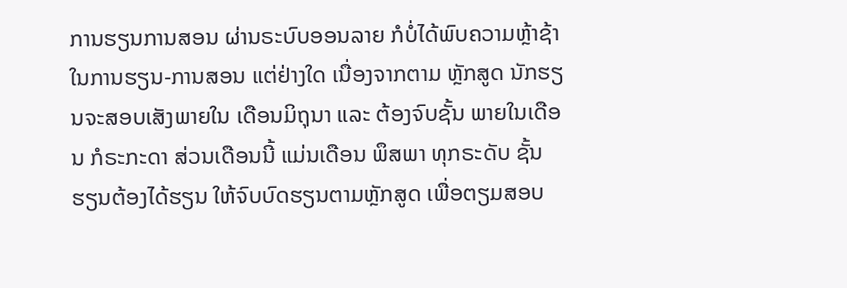ການຮຽນການສອນ ຜ່ານຣະບົບອອນລາຍ ກໍບໍ່ໄດ້ພົບຄວາມຫຼ້າຊ້າ ໃນການຮຽນ-ການສອນ ແຕ່ຢ່າງໃດ ເນື່ອງຈາກຕາມ ຫຼັກສູດ ນັກຮຽນຈະສອບເສັງພາຍໃນ ເດືອນມິຖຸນາ ແລະ ຕ້ອງຈົບຊັ້ນ ພາຍໃນເດືອນ ກໍຣະກະດາ ສ່ວນເດືອນນີ້ ແມ່ນເດືອນ ພຶສພາ ທຸກຣະດັບ ຊັ້ນຮຽນຕ້ອງໄດ້ຮຽນ ໃຫ້ຈົບບົດຮຽນຕາມຫຼັກສູດ ເພື່ອຕຽມສອບ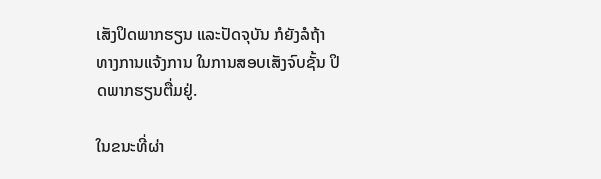ເສັງປິດພາກຮຽນ ແລະປັດຈຸບັນ ກໍຍັງລໍຖ້າ ທາງການແຈ້ງການ ໃນການສອບເສັງຈົບຊັ້ນ ປິດພາກຮຽນຕື່ມຢູ່.

ໃນຂນະທີ່ຜ່າ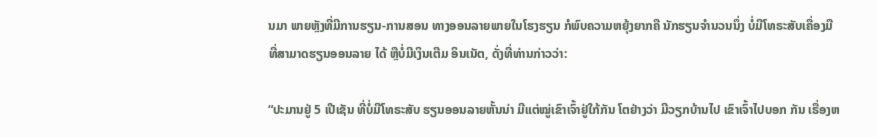ນມາ ພາຍຫຼັງທີ່ມີການຮຽນ-ການສອນ ທາງອອນລາຍພາຍໃນໂຮງຮຽນ ກໍພົບຄວາມຫຍຸ້ງຍາກຄື ນັກຮຽນຈໍານວນນຶ່ງ ບໍ່ມີໂທຣະສັບເຄື່ອງມື ທີ່ສາມາດຮຽນອອນລາຍ ໄດ້ ຫຼືບໍ່ມີເງິນເຕີມ ອິນເນັຕ, ດັ່ງທີ່ທ່ານກ່າວວ່າ:

“ປະມານຢູ່ 5 ເປີເຊັນ ທີ່ບໍ່ມີໂທຣະສັບ ຮຽນອອນລາຍຫັ້ນນ່າ ມີແຕ່ໝູ່ເຂົາເຈົ້າຢູ່ໃກ້ກັນ ໂຕຢ່າງວ່າ ມີວຽກບ້ານໄປ ເຂົາເຈົ້າໄປບອກ ກັນ ເຣື່ອງຫ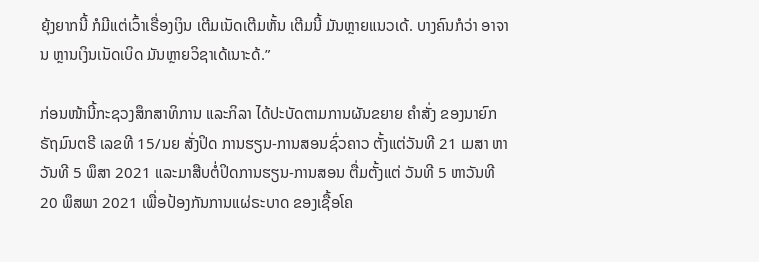ຍຸ້ງຍາກນີ້ ກໍມີແຕ່ເວົ້າເຣື່ອງເງິນ ເຕີມເນັດເຕີມຫັ້ນ ເຕີມນີ້ ມັນຫຼາຍແນວເດ້. ບາງຄົນກໍວ່າ ອາຈານ ຫຼານເງິນເນັດເບິດ ມັນຫຼາຍວິຊາເດ້ເນາະດ້.”

ກ່ອນໜ້ານີ້ກະຊວງສຶກສາທິການ ແລະກິລາ ໄດ້ປະບັດຕາມການຜັນຂຍາຍ ຄໍາສັ່ງ ຂອງນາຍົກຣັຖມົນຕຣີ ເລຂທີ 15/ນຍ ສັ່ງປິດ ການຮຽນ-ການສອນຊົ່ວຄາວ ຕັ້ງແຕ່ວັນທີ 21 ເມສາ ຫາວັນທີ 5 ພຶສາ 2021 ແລະມາສືບຕໍ່ປິດການຮຽນ-ການສອນ ຕື່ມຕັ້ງແຕ່ ວັນທີ 5 ຫາວັນທີ 20 ພຶສພາ 2021 ເພື່ອປ້ອງກັນການແຜ່ຣະບາດ ຂອງເຊື້ອໂຄ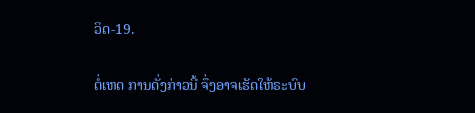ວິດ-19.

ຕໍ່ເຫດ ການດັ່ງກ່າວນີ້ ຈຶ່ງອາຈເຮັດໃຫ້ຣະບົບ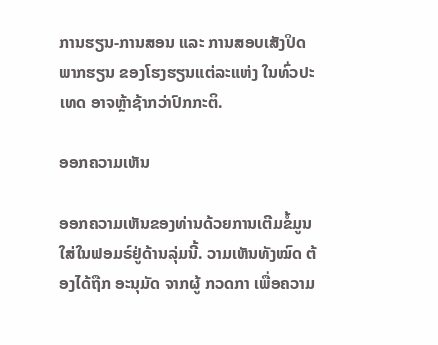ການຮຽນ-ການສອນ ແລະ ການສອບເສັງປິດພາກຮຽນ ຂອງໂຮງຮຽນແຕ່ລະແຫ່ງ ໃນທົ່ວປະເທດ ອາຈຫຼ້າຊ້າກວ່າປົກກະຕິ.

ອອກຄວາມເຫັນ

ອອກຄວາມເຫັນຂອງທ່ານດ້ວຍການເຕີມຂໍ້ມູນໃສ່ໃນຟອມຣ໌ຢູ່ດ້ານລຸ່ມນີ້. ວາມເຫັນທັງໝົດ ຕ້ອງໄດ້ຖືກ ອະນຸມັດ ຈາກຜູ້ ກວດກາ ເພື່ອຄວາມ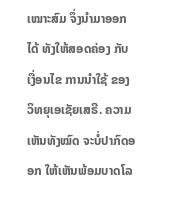ເໝາະສົມ ຈຶ່ງນໍາມາອອກໄດ້ ທັງໃຫ້ສອດຄ່ອງ ກັບ ເງື່ອນໄຂ ການນຳໃຊ້ ຂອງ ວິທຍຸເອເຊັຍເສຣີ. ຄວາມເຫັນທັງໝົດ ຈະບໍ່ປາກົດອອກ ໃຫ້ເຫັນພ້ອມບາດໂລ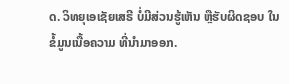ດ. ວິທຍຸເອເຊັຍເສຣີ ບໍ່ມີສ່ວນຮູ້ເຫັນ ຫຼືຮັບຜິດຊອບ ໃນຂໍ້ມູນເນື້ອຄວາມ ທີ່ນໍາມາອອກ.